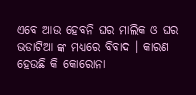ଏବେ ଆଉ ହେବନି ଘର ମାଲିକ ଓ ଘର ଭଡାଟିଆ ଙ୍କ ମଧ୍ୟରେ ବିବାଦ । କାରଣ ହେଉଛି କି କୋରୋନା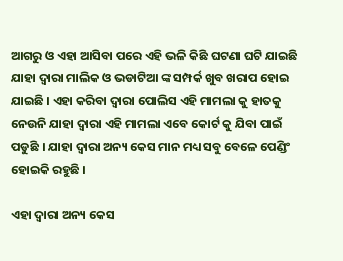ଆଗରୁ ଓ ଏହା ଆସିବା ପରେ ଏହି ଭଳି କିଛି ଘଟଣା ଘଟି ଯାଇଛି ଯାହା ଦ୍ଵାରା ମାଲିକ ଓ ଭଡାଟିଆ ଙ୍କ ସମ୍ପର୍କ ଖୁବ ଖରାପ ହୋଇ ଯାଇଛି । ଏହା କରିବା ଦ୍ଵାରା ପୋଲିସ ଏହି ମାମଲା କୁ ହାତକୁ ନେଉନି ଯାହା ଦ୍ଵାରା ଏହି ମାମଲା ଏବେ କୋର୍ଟ କୁ ଯିବା ପାଇଁ ପଡୁଛି । ଯାହା ଦ୍ଵାରା ଅନ୍ୟ କେସ ମାନ ମଧ୍ୟ ସବୁ ବେଳେ ପେଣ୍ଡିଂ ହୋଇକି ରହୁଛି ।

ଏହା ଦ୍ଵାରା ଅନ୍ୟ କେସ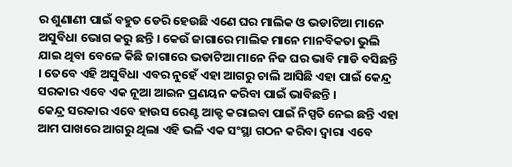ର ଶୁଣାଣୀ ପାଇଁ ବହୁତ ଡେରି ହେଉଛି ଏଣେ ଘର ମାଲିକ ଓ ଭଡାଟିଆ ମାନେ ଅସୁବିଧା ଭୋଗ କରୁ ଛନ୍ତି । କେଉଁ ଜାଗାରେ ମାଲିକ ମାନେ ମାନବିକତା ଭୁଲି ଯାଇ ଥିବା ବେଳେ କିଛି ଜାଗାରେ ଭଡାଟିଆ ମାନେ ନିଜ ଘର ଭାବି ମାଡି ବସିଛନ୍ତି । ତେବେ ଏହି ଅସୁବିଧା ଏବର ନୁହେଁ ଏହା ଆଗରୁ ଚାଲି ଆସିଛି ଏହା ପାଇଁ କେନ୍ଦ୍ର ସରକାର ଏବେ ଏକ ନୂଆ ଆଇନ ପ୍ରଣୟନ କରିବା ପାଇଁ ଭାବିଛନ୍ତି ।
କେନ୍ଦ୍ର ସରକାର ଏବେ ହାଉସ ରେଣ୍ଟ ଆକ୍ଟ କରାଇବା ପାଇଁ ନିସ୍ପତି ନେଇ ଛନ୍ତି ଏହା ଆମ ପାଖରେ ଆଗରୁ ଥିଲା ଏହି ଭଳି ଏକ ସଂସ୍ଥା ଗଠନ କରିବା ଦ୍ଵାରା ଏବେ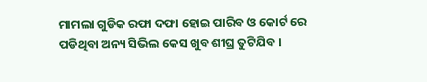ମାମଲା ଗୁଡିକ ରଫା ଦଫା ହୋଇ ପାରିବ ଓ କୋର୍ଟ ରେ ପଡିଥିବା ଅନ୍ୟ ସିଭିଲ କେସ ଖୁବ ଶୀଘ୍ର ତୁଟିଯିବ ।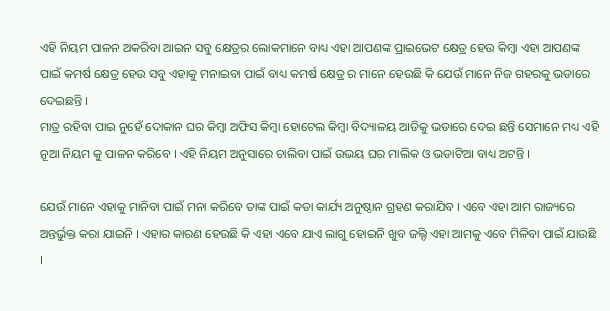ଏହି ନିୟମ ପାଳନ ଅକରିବା ଆଇନ ସବୁ କ୍ଷେତ୍ରର ଲୋକମାନେ ବାଧ୍ୟ ଏହା ଆପଣଙ୍କ ପ୍ରାଇଭେଟ କ୍ଷେତ୍ର ହେଉ କିମ୍ବା ଏହା ଆପଣଙ୍କ ପାଇଁ କମର୍ଷ କ୍ଷେତ୍ର ହେଉ ସବୁ ଏହାକୁ ମନାଇବା ପାଇଁ ବାଧ୍ୟ କମର୍ଷ କ୍ଷେତ୍ର ର ମାନେ ହେଉଛି କି ଯେଉଁ ମାନେ ନିଜ ଗହରକୁ ଭଡାରେ ଦେଇଛନ୍ତି ।
ମାତ୍ର ରହିବା ପାଇ ନୁହେଁ ଦୋକାନ ଘର କିମ୍ବା ଅଫିସ କିମ୍ବା ହୋଟେଲ କିମ୍ବା ବିଦ୍ୟାଳୟ ଆଡିକୁ ଭଡାରେ ଦେଇ ଛନ୍ତି ସେମାନେ ମଧ୍ୟ ଏହି ନୂଆ ନିୟମ କୁ ପାଳନ କରିବେ । ଏହି ନିୟମ ଅନୁସାରେ ଚାଲିବା ପାଇଁ ଉଭୟ ଘର ମାଲିକ ଓ ଭଡାଟିଆ ବାଧ୍ୟ ଅଟନ୍ତି ।

ଯେଉଁ ମାନେ ଏହାକୁ ମାନିବା ପାଇଁ ମନା କରିବେ ତାଙ୍କ ପାଇଁ କଡା କାର୍ଯ୍ୟ ଅନୁଷ୍ଠାନ ଗ୍ରହଣ କରାଯିବ । ଏବେ ଏହା ଆମ ରାଜ୍ୟରେ ଅନ୍ତର୍ଭୁକ୍ତ କରା ଯାଇନି । ଏହାର କାରଣ ହେଉଛି କି ଏହା ଏବେ ଯାଏ ଲାଗୁ ହୋଇନି ଖୁବ ଜଲ୍ଦି ଏହା ଆମକୁ ଏବେ ମିଳିବା ପାଇଁ ଯାଉଛି ।